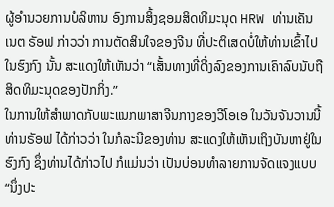ຜູ້ອຳນວຍການບໍລິຫານ ອົງການສິ້ງຊອມສິດທິມະນຸດ HRW ທ່ານເຄັນເນຕ ຣັອຟ ກ່າວວ່າ ການຕັດສິນໃຈຂອງຈີນ ທີ່ປະຕິເສດບໍ່ໃຫ້ທ່ານເຂົ້າໄປໃນຮົງກົງ ນັ້ນ ສະແດງໃຫ້ເຫັນວ່າ “ເສັ້ນທາງທີ່ດິ່ງລົງຂອງການເຄົາລົບນັບຖືສິດທິມະນຸດຂອງປັກກິ່ງ.”
ໃນການໃຫ້ສຳພາດກັບພະແນກພາສາຈີນກາງຂອງວີໂອເອ ໃນວັນຈັນວານນີ້ ທ່ານຣັອຟ ໄດ້ກ່າວວ່າ ໃນກໍລະນີຂອງທ່ານ ສະແດງໃຫ້ເຫັນເຖິງບັນຫາຢູ່ໃນຮົງກົງ ຊຶ່ງທ່ານໄດ້ກ່າວໄປ ກໍແມ່ນວ່າ ເປັນບ່ອນທຳລາຍການຈັດແຈງແບບ “ນຶ່ງປະ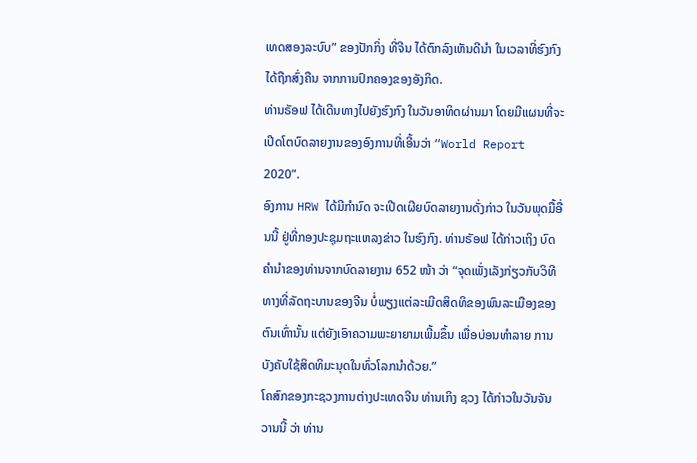ເທດສອງລະບົບ” ຂອງປັກກິ່ງ ທີ່ຈີນ ໄດ້ຕົກລົງເຫັນດີນຳ ໃນເວລາທີ່ຮົງກົງໄດ້ຖືກສົ່ງຄືນ ຈາກການປົກຄອງຂອງອັງກິດ.
ທ່ານຣັອຟ ໄດ້ເດີນທາງໄປຍັງຮົງກົງ ໃນວັນອາທິດຜ່ານມາ ໂດຍມີແຜນທີ່ຈະເປີດໂຕບົດລາຍງານຂອງອົງການທີ່ເອີ້ນວ່າ “World Report 2020”.
ອົງການ HRW ໄດ້ມີກຳນົດ ຈະເປີດເຜີຍບົດລາຍງານດັ່ງກ່າວ ໃນວັນພຸດມື້ອື່ນນີ້ ຢູ່ທີ່ກອງປະຊຸມຖະແຫລງຂ່າວ ໃນຮົງກົງ. ທ່ານຣັອຟ ໄດ້ກ່າວເຖິງ ບົດຄຳນຳຂອງທ່ານຈາກບົດລາຍງານ 652 ໜ້າ ວ່າ “ຈຸດເພັ່ງເລັງກ່ຽວກັບວິທີທາງທີ່ລັດຖະບານຂອງຈີນ ບໍ່ພຽງແຕ່ລະເມີດສິດທິຂອງພົນລະເມືອງຂອງຕົນເທົ່ານັ້ນ ແຕ່ຍັງເອົາຄວາມພະຍາຍາມເພີ້ມຂຶ້ນ ເພື່ອບ່ອນທຳລາຍ ການບັງຄັບໃຊ້ສິດທິມະນຸດໃນທົ່ວໂລກນຳດ້ວຍ.”
ໂຄສົກຂອງກະຊວງການຕ່າງປະເທດຈີນ ທ່ານເກິງ ຊວງ ໄດ້ກ່າວໃນວັນຈັນວານນີ້ ວ່າ ທ່ານ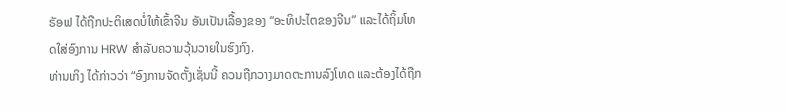ຣັອຟ ໄດ້ຖືກປະຕິເສດບໍ່ໃຫ້ເຂົ້າຈີນ ອັນເປັນເລື້ອງຂອງ “ອະທິປະໄຕຂອງຈີນ” ແລະໄດ້ຖິ້ມໂທດໃສ່ອົງການ HRW ສຳລັບຄວາມວຸ້ນວາຍໃນຮົງກົງ.
ທ່ານເກິງ ໄດ້ກ່າວວ່າ “ອົງການຈັດຕັ້ງເຊັ່ນນີ້ ຄວນຖືກວາງມາດຕະການລົງໂທດ ແລະຕ້ອງໄດ້ຖືກ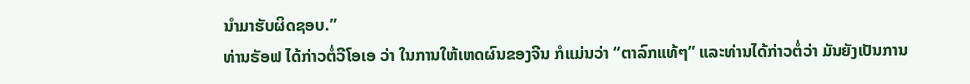ນຳມາຮັບຜິດຊອບ.”
ທ່ານຣັອຟ ໄດ້ກ່າວຕໍ່ວີໂອເອ ວ່າ ໃນການໃຫ້ເຫດຜົນຂອງຈີນ ກໍແມ່ນວ່າ “ຕາລົກແທ້ໆ” ແລະທ່ານໄດ້ກ່າວຕໍ່ວ່າ ມັນຍັງເປັນການ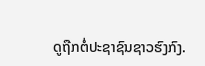ດູຖືກຕໍ່ປະຊາຊົນຊາວຮົງກົງ.